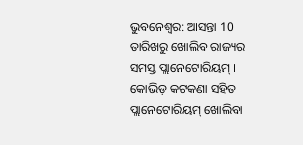ଭୁବନେଶ୍ବର: ଆସନ୍ତା 10 ତାରିଖରୁ ଖୋଲିବ ରାଜ୍ୟର ସମସ୍ତ ପ୍ଲାନେଟୋରିୟମ୍ । କୋଭିଡ଼ କଟକଣା ସହିତ ପ୍ଲାନେଟୋରିୟମ୍ ଖୋଲିବା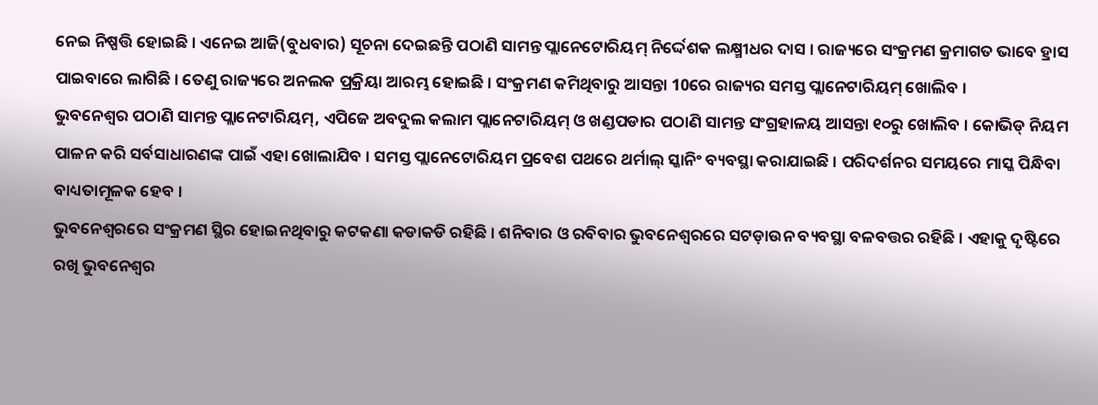ନେଇ ନିଷ୍ପତ୍ତି ହୋଇଛି । ଏନେଇ ଆଜି(ବୁଧବାର) ସୂଚନା ଦେଇଛନ୍ତି ପଠାଣି ସାମନ୍ତ ପ୍ଲାନେଟୋରିୟମ୍ ନିର୍ଦ୍ଦେଶକ ଲକ୍ଷ୍ମୀଧର ଦାସ । ରାଜ୍ୟରେ ସଂକ୍ରମଣ କ୍ରମାଗତ ଭାବେ ହ୍ରାସ ପାଇବାରେ ଲାଗିଛି । ତେଣୁ ରାଜ୍ୟରେ ଅନଲକ ପ୍ରକ୍ରିୟା ଆରମ୍ଭ ହୋଇଛି । ସଂକ୍ରମଣ କମିଥିବାରୁ ଆସନ୍ତା 10ରେ ରାଜ୍ୟର ସମସ୍ତ ପ୍ଲାନେଟାରିୟମ୍ ଖୋଲିବ ।
ଭୁବନେଶ୍ୱର ପଠାଣି ସାମନ୍ତ ପ୍ଲାନେଟାରିୟମ୍, ଏପିଜେ ଅବଦୁଲ କଲାମ ପ୍ଲାନେଟାରିୟମ୍ ଓ ଖଣ୍ଡପଡାର ପଠାଣି ସାମନ୍ତ ସଂଗ୍ରହାଳୟ ଆସନ୍ତା ୧୦ରୁ ଖୋଲିବ । କୋଭିଡ୍ ନିୟମ ପାଳନ କରି ସର୍ବସାଧାରଣଙ୍କ ପାଇଁ ଏହା ଖୋଲାଯିବ । ସମସ୍ତ ପ୍ଲାନେଟୋରିୟମ ପ୍ରବେଶ ପଥରେ ଥର୍ମାଲ୍ ସ୍କାନିଂ ବ୍ୟବସ୍ଥା କରାଯାଇଛି । ପରିଦର୍ଶନର ସମୟରେ ମାସ୍କ ପିନ୍ଧିବା ବାଧ୍ୟତାମୂଳକ ହେବ ।
ଭୁବନେଶ୍ୱରରେ ସଂକ୍ରମଣ ସ୍ଥିର ହୋଇନଥିବାରୁ କଟକଣା କଡାକଡି ରହିଛି । ଶନିବାର ଓ ରବିବାର ଭୁବନେଶ୍ୱରରେ ସଟଡ଼ାଉନ ବ୍ୟବସ୍ଥା ବଳବତ୍ତର ରହିଛି । ଏହାକୁ ଦୃଷ୍ଟିରେ ରଖି ଭୁବନେଶ୍ୱର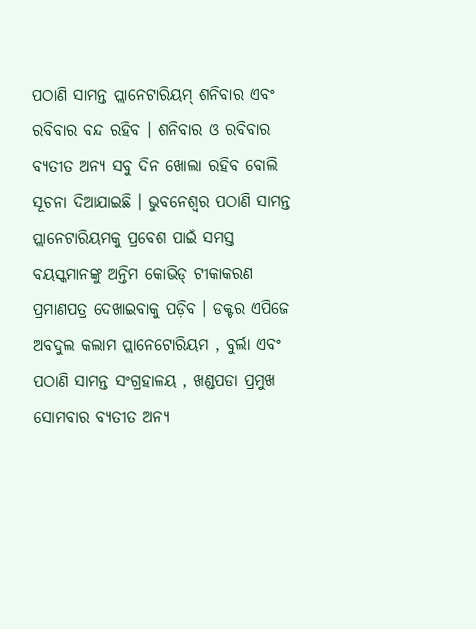ପଠାଣି ସାମନ୍ତ ପ୍ଲାନେଟାରିୟମ୍ ଶନିବାର ଏବଂ ରବିବାର ବନ୍ଦ ରହିବ । ଶନିବାର ଓ ରବିବାର ବ୍ୟତୀତ ଅନ୍ୟ ସବୁ ଦିନ ଖୋଲା ରହିବ ବୋଲି ସୂଚନା ଦିଆଯାଇଛି । ଭୁବନେଶ୍ୱର ପଠାଣି ସାମନ୍ତ ପ୍ଲାନେଟାରିୟମକୁ ପ୍ରବେଶ ପାଇଁ ସମସ୍ତ ବୟସ୍କମାନଙ୍କୁ ଅନ୍ତିମ କୋଭିଡ୍ ଟୀକାକରଣ ପ୍ରମାଣପତ୍ର ଦେଖାଇବାକୁ ପଡ଼ିବ । ଡକ୍ଟର ଏପିଜେ ଅବଦୁଲ କଲାମ ପ୍ଲାନେଟୋରିୟମ , ବୁର୍ଲା ଏବଂ ପଠାଣି ସାମନ୍ତ ସଂଗ୍ରହାଳୟ , ଖଣ୍ଡପଡା ପ୍ରମୁଖ ସୋମବାର ବ୍ୟତୀତ ଅନ୍ୟ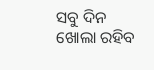ସବୁ ଦିନ ଖୋଲା ରହିବ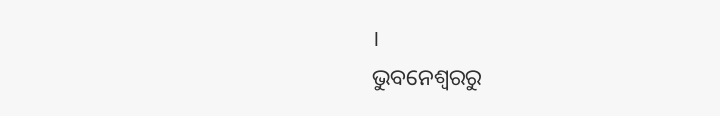।
ଭୁବନେଶ୍ବରରୁ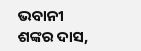ଭବାନୀ ଶଙ୍କର ଦାସ,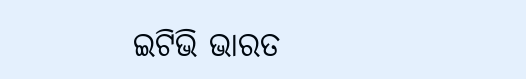ଇଟିଭି ଭାରତ